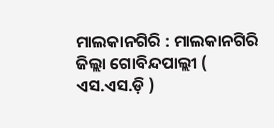ମାଲକାନଗିରି : ମାଲକାନଗିରି ଜିଲ୍ଲା ଗୋବିନ୍ଦପାଲ୍ଲୀ ( ଏସ.ଏସ.ଡ଼ି )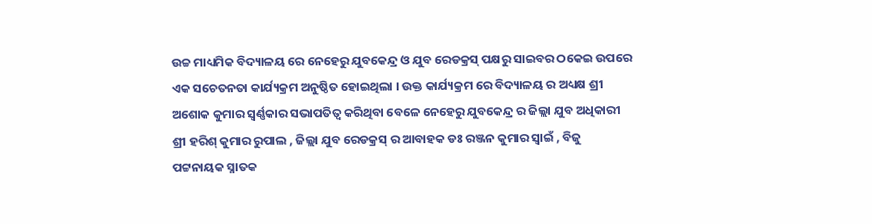ଉଚ୍ଚ ମାଧ୍ୟମିକ ବିଦ୍ୟାଳୟ ରେ ନେହେରୁ ଯୁବକେନ୍ଦ୍ର ଓ ଯୁବ ରେଡକ୍ରସ୍ ପକ୍ଷରୁ ସାଇବର ଠକେଇ ଉପରେ ଏକ ସଚେତନତା କାର୍ଯ୍ୟକ୍ରମ ଅନୁଷ୍ଠିତ ହୋଇଥିଲା । ଉକ୍ତ କାର୍ଯ୍ୟକ୍ରମ ରେ ବିଦ୍ୟାଳୟ ର ଅଧ୍ୟକ୍ଷ ଶ୍ରୀ ଅଶୋକ କୁମାର ସ୍ବର୍ଣ୍ଣକାର ସଭାପତିତ୍ୱ କରିଥିବା ବେଳେ ନେହେରୁ ଯୁବକେନ୍ଦ୍ର ର ଜିଲ୍ଲା ଯୁବ ଅଧିକାରୀ ଶ୍ରୀ ହରିଶ୍ କୁମାର ରୁପାଲ , ଜିଲ୍ଲା ଯୁବ ରେଡକ୍ରସ୍ ର ଆବାହକ ଡଃ ରଞ୍ଜନ କୁମାର ସ୍ବାଇଁ , ବିଜୁ ପଟ୍ଟନାୟକ ସ୍ନାତକ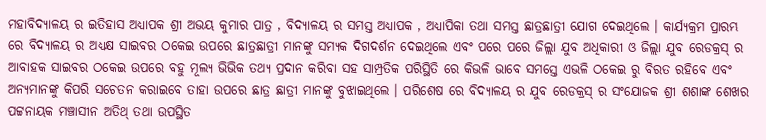ମହାବିଦ୍ୟାଳୟ ର ଇତିହାସ ଅଧ୍ୟାପକ ଶ୍ରୀ ଅଭୟ କୁମାର ପାତ୍ର , ବିଦ୍ୟାଳୟ ର ସମସ୍ତ ଅଧ୍ୟାପକ , ଅଧ୍ୟାପିକା ତଥା ସମସ୍ତ ଛାତ୍ରଛାତ୍ରୀ ଯୋଗ ଦେଇଥିଲେ । କାର୍ଯ୍ୟକ୍ରମ ପ୍ରାରମ୍ଭ ରେ ବିଦ୍ୟାଳୟ ର ଅଧ୍ୟକ୍ଷ ସାଇବର ଠକେଇ ଉପରେ ଛାତ୍ରଛାତ୍ରୀ ମାନଙ୍କୁ ସମ୍ୟକ ଦିଗଦର୍ଶନ ଦେଇଥିଲେ ଏବଂ ପରେ ପରେ ଜିଲ୍ଲା ଯୁବ ଅଧିକାରୀ ଓ ଜିଲ୍ଲା ଯୁବ ରେଡକ୍ରସ୍ ର ଆବାହକ ସାଇବର ଠକେଇ ଉପରେ ବହୁ ମୂଲ୍ୟ ଭିଭିକ ତଥ୍ୟ ପ୍ରଦାନ କରିବା ସହ ସାମ୍ପ୍ରତିକ ପରିସ୍ଥିତି ରେ କିଭଳି ଭାବେ ସମସ୍ତେ ଏଭଳି ଠକେଇ ରୁ ବିରତ ରହିବେ ଏବଂ ଅନ୍ୟମାନଙ୍କୁ କିପରି ସଚେତନ କରାଇବେ ତାହା ଉପରେ ଛାତ୍ର ଛାତ୍ରୀ ମାନଙ୍କୁ ବୁଝାଇଥିଲେ । ପରିଶେଷ ରେ ବିଦ୍ୟାଳୟ ର ଯୁବ ରେଡକ୍ରସ୍ ର ସଂଯୋଜକ ଶ୍ରୀ ଶଶାଙ୍କ ଶେଖର ପଟ୍ଟନାୟକ ମଞ୍ଚାସୀନ ଅତିଥ୍ ତଥା ଉପସ୍ଥିତ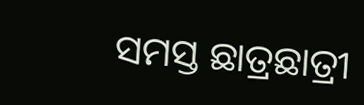ସମସ୍ତ ଛାତ୍ରଛାତ୍ରୀ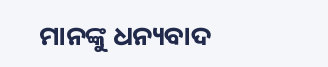ମାନଙ୍କୁ ଧନ୍ୟବାଦ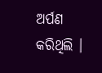ଅର୍ପଣ କରିଥିଲି ।